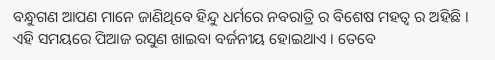ବନ୍ଧୁଗଣ ଆପଣ ମାନେ ଜାଣିଥିବେ ହିନ୍ଦୁ ଧର୍ମରେ ନବରାତ୍ରି ର ବିଶେଷ ମହତ୍ଵ ର ଅହିଛି । ଏହି ସମୟରେ ପିଆଜ ରସୁଣ ଖାଇବା ବର୍ଜନୀୟ ହୋଇଥାଏ । ତେବେ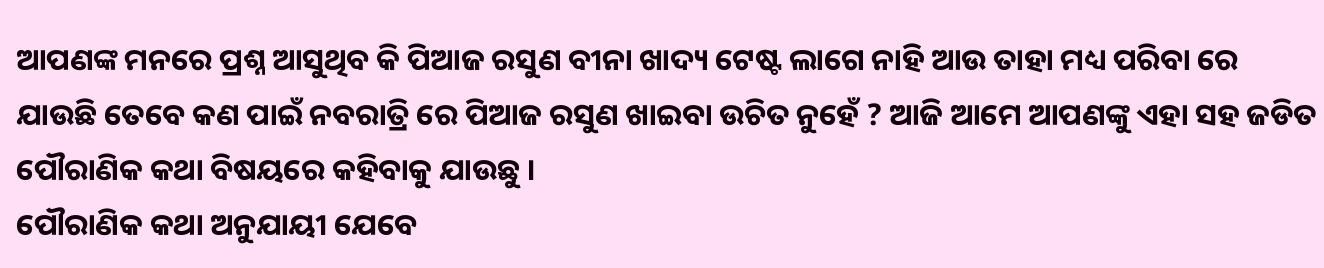ଆପଣଙ୍କ ମନରେ ପ୍ରଶ୍ନ ଆସୁଥିବ କି ପିଆଜ ରସୁଣ ବୀନା ଖାଦ୍ୟ ଟେଷ୍ଟ ଲାଗେ ନାହି ଆଉ ତାହା ମଧ୍ୟ ପରିବା ରେ ଯାଉଛି ତେବେ କଣ ପାଇଁ ନବରାତ୍ରି ରେ ପିଆଜ ରସୁଣ ଖାଇବା ଉଚିତ ନୁହେଁ ? ଆଜି ଆମେ ଆପଣଙ୍କୁ ଏହା ସହ ଜଡିତ ପୌରାଣିକ କଥା ବିଷୟରେ କହିବାକୁ ଯାଉଛୁ ।
ପୌରାଣିକ କଥା ଅନୁଯାୟୀ ଯେବେ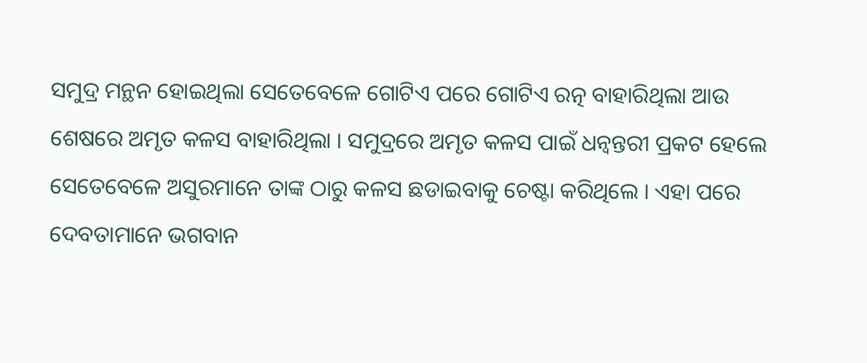ସମୁଦ୍ର ମନ୍ଥନ ହୋଇଥିଲା ସେତେବେଳେ ଗୋଟିଏ ପରେ ଗୋଟିଏ ରତ୍ନ ବାହାରିଥିଲା ଆଉ ଶେଷରେ ଅମୃତ କଳସ ବାହାରିଥିଲା । ସମୁଦ୍ରରେ ଅମୃତ କଳସ ପାଇଁ ଧନ୍ଵନ୍ତରୀ ପ୍ରକଟ ହେଲେ ସେତେବେଳେ ଅସୁରମାନେ ତାଙ୍କ ଠାରୁ କଳସ ଛଡାଇବାକୁ ଚେଷ୍ଟା କରିଥିଲେ । ଏହା ପରେ ଦେବତାମାନେ ଭଗବାନ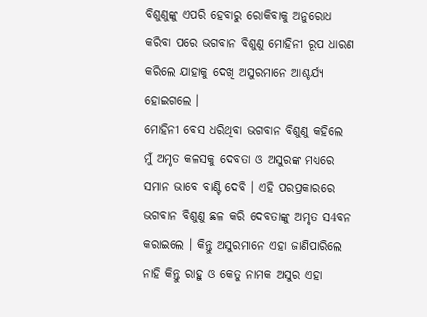ବିଶୁଣୁଙ୍କୁ ଏପରି ହେବାରୁ ରୋକିବାକୁ ଅନୁରୋଧ କରିବା ପରେ ଭଗବାନ ବିଶୁଣୁ ମୋହିନୀ ରୂପ ଧାରଣ କରିଲେ ଯାହାକୁ ଦେଖି ଅସୁରମାନେ ଆଶ୍ଚର୍ଯ୍ୟ ହୋଇଗଲେ ।
ମୋହିନୀ ବେସ ଧରିଥିବା ଭଗବାନ ବିଶୁଣୁ କହିଲେ ମୁଁ ଅମୃତ କଳସକୁ ଦେବତା ଓ ଅସୁରଙ୍କ ମଧ୍ୟରେ ସମାନ ଭାବେ ବାଣ୍ଟି ଦେବି । ଏହି ପରପ୍ରକାରରେ ଭଗବାନ ବିଶୁଣୁ ଛଳ କରି ଦେବତାଙ୍କୁ ଅମୃତ ସ4ବନ କରାଇଲେ । କିନ୍ତୁ ଅସୁରମାନେ ଏହା ଜାଣିପାରିଲେ ନାହି କିନ୍ତୁ ରାହୁ ଓ କେତୁ ନାମକ ଅସୁର ଏହା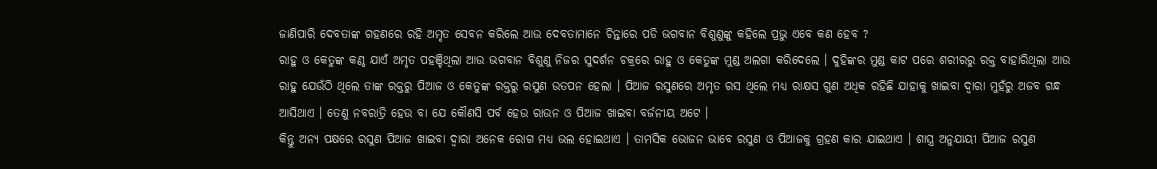ଜାଣିପାରି ଦେବତାଙ୍କ ଗହଣରେ ରହି ଅମୃତ ସେବନ କରିଲେ ଆଉ ଦେବତାମାନେ ଚିନ୍ତାରେ ପଡି ଭଗବାନ ବିଶୁଣୁଙ୍କୁ କହିଲେ ପ୍ରଭୁ ଏବେ କଣ ହେବ ?
ରାହୁ ଓ କେତୁଙ୍କ କଣ୍ଠ ଯାଏଁ ଅମୃତ ପହଞ୍ଚିଥିଲା ଆଉ ଭଗବାନ ବିଶୁଣୁ ନିଜର ସୁଦର୍ଶନ ଚକ୍ରରେ ରାହୁ ଓ କେତୁଙ୍କ ମୁଣ୍ଡ ଅଲଗା କରିଦେଲେ । ଦୁହିଙ୍କର ମୁଣ୍ଡ କାଟ ପରେ ଶରୀରରୁ ରକ୍ତ ବାହାରିଥିଲା ଆଉ ରାହୁ ଯେଉଁଠି ଥିଲେ ତାଙ୍କ ରକ୍ତରୁ ପିଆଜ ଓ କେତୁଙ୍କ ରକ୍ତରୁ ରସୁଣ ଉତପନ ହେଲା । ପିଆଜ ରସୁଣରେ ଅମୃତ ରସ ଥିଲେ ମଧ୍ୟ ରାକ୍ଷସ ଗୁଣ ଅଧିକ ରହିଛି ଯାହାକୁ ଖାଇବା ଦ୍ଵାରା ମୁହଁରୁ ଅଜବ ଗନ୍ଧ ଆସିଥାଏ । ତେଣୁ ନବରାତ୍ରି ହେଉ ବା ଯେ କୌଣସି ପର୍ବ ହେଉ ରାଉନ ଓ ପିଆଜ ଖାଇବା ବର୍ଜନୀୟ ଅଟେ ।
କିନ୍ତୁ ଅନ୍ୟ ପକ୍ଷରେ ରସୁଣ ପିଆଜ ଖାଇବା ଦ୍ଵାରା ଅନେକ ରୋଗ ମଧ୍ୟ ଭଲ ହୋଇଥାଏ । ତାମସିକ ଭୋଜନ ଭାବେ ରସୁଣ ଓ ପିଆଜକୁ ଗ୍ରହଣ କାର ଯାଇଥାଏ । ଶାସ୍ତ୍ର ଅନୁଯାୟୀ ପିଆଜ ରସୁଣ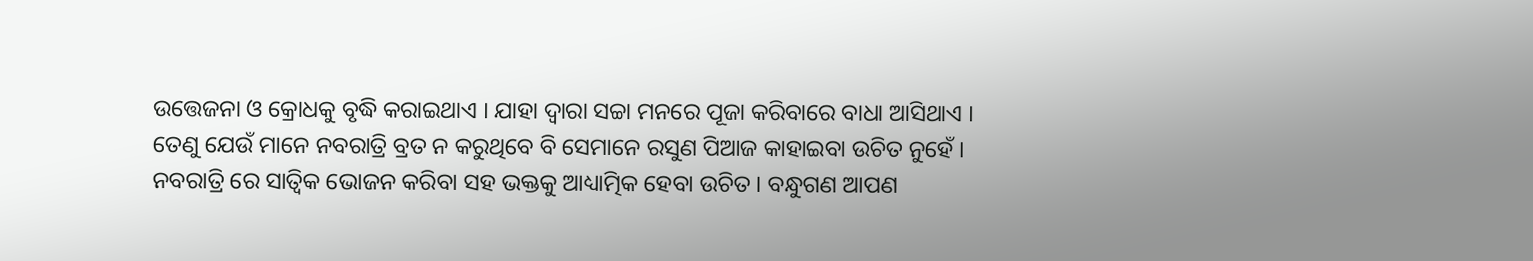ଉତ୍ତେଜନା ଓ କ୍ରୋଧକୁ ବୃଦ୍ଧି କରାଇଥାଏ । ଯାହା ଦ୍ଵାରା ସଚ୍ଚା ମନରେ ପୂଜା କରିବାରେ ବାଧା ଆସିଥାଏ ।
ତେଣୁ ଯେଉଁ ମାନେ ନବରାତ୍ରି ବ୍ରତ ନ କରୁଥିବେ ବି ସେମାନେ ରସୁଣ ପିଆଜ କାହାଇବା ଉଚିତ ନୁହେଁ । ନବରାତ୍ରି ରେ ସାତ୍ଵିକ ଭୋଜନ କରିବା ସହ ଭକ୍ତକୁ ଆଧ୍ୟାତ୍ମିକ ହେବା ଉଚିତ । ବନ୍ଧୁଗଣ ଆପଣ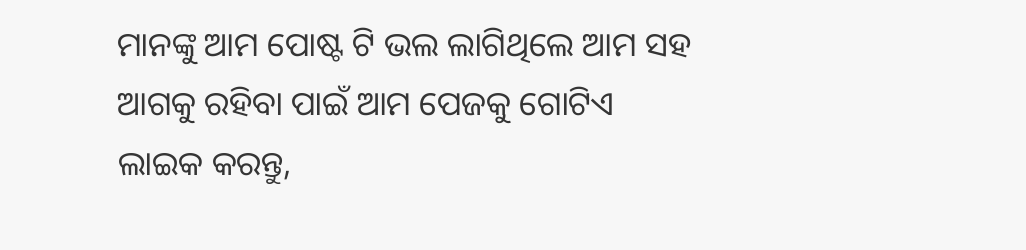ମାନଙ୍କୁ ଆମ ପୋଷ୍ଟ ଟି ଭଲ ଲାଗିଥିଲେ ଆମ ସହ ଆଗକୁ ରହିବା ପାଇଁ ଆମ ପେଜକୁ ଗୋଟିଏ ଲାଇକ କରନ୍ତୁ,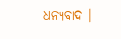ଧନ୍ୟବାଦ ।